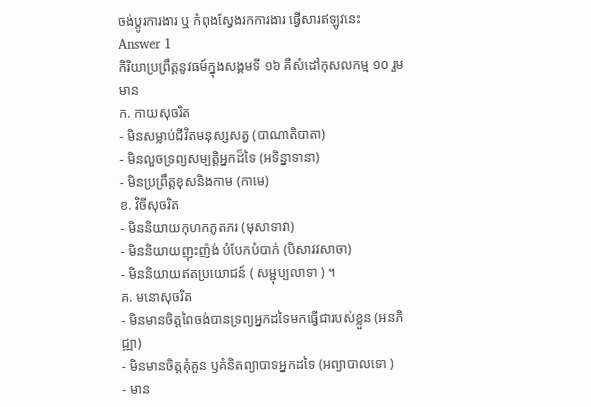ចង់ប្តូរការងារ ឬ កំពុងស្វែងរកការងារ ផ្វើសារឥឡូវនេះ
Answer 1
កិរិយាប្រព្រឹត្តនូវធម៍ក្នុងសង្គមទី ១៦ គឺសំដៅកុសលកម្ម ១០ រួមមាន
ក. កាយសុចរិត
- មិនសម្លាប់ជីវិតមនុស្សសត្វ (បាណាតិបាតា)
- មិនលួចទ្រព្យសម្បត្តិអ្នកដ៏ទៃ (អទិន្នាទានា)
- មិនប្រព្រឹត្តខុសនិងកាម (កាមេ)
ខ. វិចីសុចរិត
- មិននិយាយកុហកភូតភរ (មុសាទាវា)
- មិននិយាយញុះញ៉ង់ បំបែកបំបាក់ (បិសាវវសាចា)
- មិននិយាយឥតប្រយោជន៍ ( សម្ជុប្បលាទា ) ។
គ. មនោសុចរិត
- មិនមានចិត្តពៃចង់បានទ្រព្យអ្នកដទៃមកធ្វើជារបស់ខ្លួន (អនភិជ្ឍា)
- មិនមានចិត្តគុំគួន ឫគំនិតព្យាបាទអ្នកដទៃ (អព្យាបាលទោ )
- មាន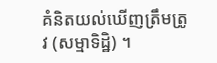គំនិតយល់ឃើញត្រឹមត្រូវ (សម្មាទិដ្ឋិ) ។